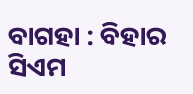ବାଗହା : ବିହାର ସିଏମ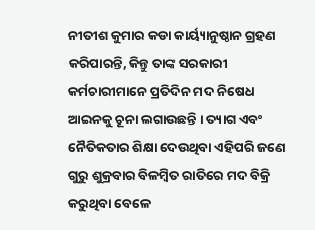ନୀତୀଶ କୁମାର କଡା କାର୍ୟ୍ୟାନୁଷ୍ଠାନ ଗ୍ରହଣ କରିପାରନ୍ତି, କିନ୍ତୁ ତାଙ୍କ ସରକାରୀ କର୍ମଚାରୀମାନେ ପ୍ରତିଦିନ ମଦ ନିଷେଧ ଆଇନକୁ ଚୂନା ଲଗାଉଛନ୍ତି । ତ୍ୟାଗ ଏବଂ ନୈତିକତାର ଶିକ୍ଷା ଦେଉଥିବା ଏହିପରି ଜଣେ ଗୁରୁ ଶୁକ୍ରବାର ବିଳମ୍ବିତ ରାତିରେ ମଦ ବିକ୍ରି କରୁଥିବା ବେଳେ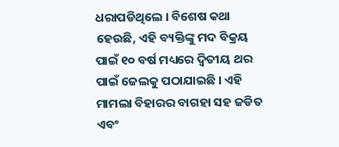ଧରାପଡିଥିଲେ । ବିଶେଷ କଥା ହେଉଛି, ଏହି ବ୍ୟକ୍ତିଙ୍କୁ ମଦ ବିକ୍ରୟ ପାଇଁ ୧୦ ବର୍ଷ ମଧ୍ୟରେ ଦ୍ୱିତୀୟ ଥର ପାଇଁ ଜେଲକୁ ପଠାଯାଇଛି । ଏହି ମାମଲା ବିହାରର ବାଗହା ସହ ଜଡିତ ଏବଂ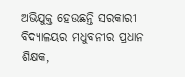ଅଭିଯୁକ୍ତ ହେଉଛନ୍ତି ସରକାରୀ ବିଦ୍ୟାଳୟର ମଧୁବନୀର ପ୍ରଧାନ ଶିକ୍ଷକ,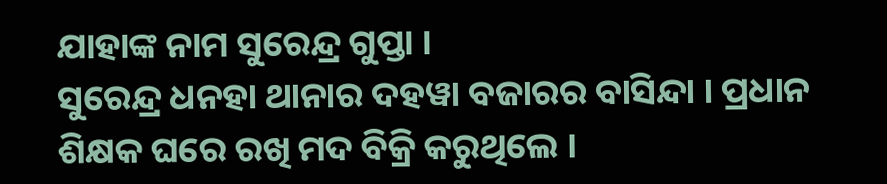ଯାହାଙ୍କ ନାମ ସୁରେନ୍ଦ୍ର ଗୁପ୍ତା ।
ସୁରେନ୍ଦ୍ର ଧନହା ଥାନାର ଦହୱା ବଜାରର ବାସିନ୍ଦା । ପ୍ରଧାନ ଶିକ୍ଷକ ଘରେ ରଖି ମଦ ବିକ୍ରି କରୁଥିଲେ ।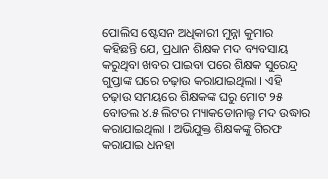ପୋଲିସ ଷ୍ଟେସନ ଅଧିକାରୀ ମୁନ୍ନା କୁମାର କହିଛନ୍ତି ଯେ, ପ୍ରଧାନ ଶିକ୍ଷକ ମଦ ବ୍ୟବସାୟ କରୁଥିବା ଖବର ପାଇବା ପରେ ଶିକ୍ଷକ ସୁରେନ୍ଦ୍ର ଗୁପ୍ତାଙ୍କ ଘରେ ଚଢ଼ାଉ କରାଯାଇଥିଲା । ଏହି ଚଢ଼ାଉ ସମୟରେ ଶିକ୍ଷକଙ୍କ ଘରୁ ମୋଟ ୨୫ ବୋତଲ ୪.୫ ଲିଟର ମ୍ୟାକଡୋନାଲ୍ଡ ମଦ ଉଦ୍ଧାର କରାଯାଇଥିଲା । ଅଭିଯୁକ୍ତ ଶିକ୍ଷକଙ୍କୁ ଗିରଫ କରାଯାଇ ଧନହା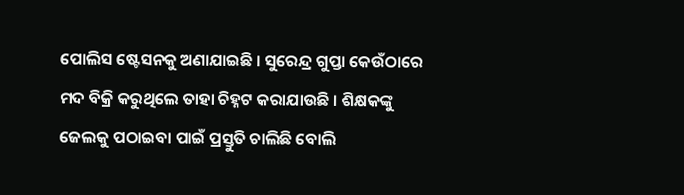ପୋଲିସ ଷ୍ଟେସନକୁ ଅଣାଯାଇଛି । ସୁରେନ୍ଦ୍ର ଗୁପ୍ତା କେଉଁଠାରେ ମଦ ବିକ୍ରି କରୁଥିଲେ ତାହା ଚିହ୍ନଟ କରାଯାଉଛି । ଶିକ୍ଷକଙ୍କୁ ଜେଲକୁ ପଠାଇବା ପାଇଁ ପ୍ରସ୍ତୁତି ଚାଲିଛି ବୋଲି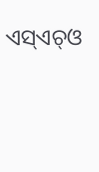ଏସ୍ଏଚ୍ଓ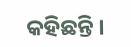କହିଛନ୍ତି ।